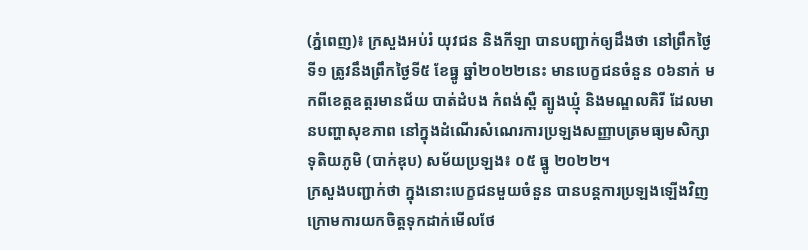(ភ្នំពេញ)៖ ក្រសួងអប់រំ យុវជន និងកីឡា បានបញ្ជាក់ឲ្យដឹងថា នៅព្រឹកថ្ងៃទី១ ត្រូវនឹងព្រឹកថ្ងៃទី៥ ខែធ្នូ ឆ្នាំ២០២២នេះ មានបេក្ខជនចំនួន ០៦នាក់ មកពីខេត្តឧត្តរមានជ័យ បាត់ដំបង កំពង់ស្ពឺ ត្បូងឃ្មុំ និងមណ្ឌលគិរី ដែលមានបញ្ហាសុខភាព នៅក្នុងដំណើរសំណេរការប្រឡងសញ្ញាបត្រមធ្យមសិក្សាទុតិយភូមិ (បាក់ឌុប) សម័យប្រឡង៖ ០៥ ធ្នូ ២០២២។
ក្រសួងបញ្ជាក់ថា ក្នុងនោះបេក្ខជនមួយចំនួន បានបន្តការប្រឡងឡើងវិញ ក្រោមការយកចិត្តទុកដាក់មើលថែ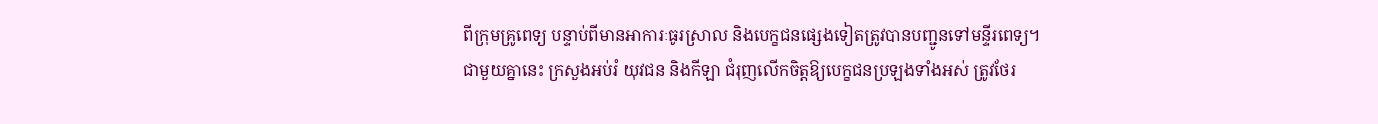ពីក្រុមគ្រូពេទ្យ បន្ទាប់ពីមានអាការៈធូរស្រាល និងបេក្ខជនផ្សេងទៀតត្រូវបានបញ្ជូនទៅមន្ទីរពេទ្យ។
ជាមួយគ្នានេះ ក្រសួងអប់រំ យុវជន និងកីឡា ជំរុញលើកចិត្តឱ្យបេក្ខជនប្រឡងទាំងអស់ ត្រូវថែរ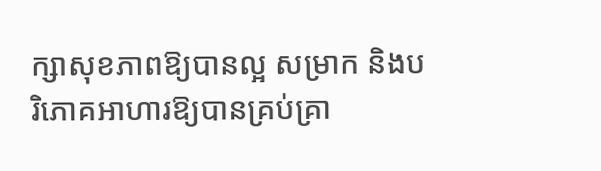ក្សាសុខភាពឱ្យបានល្អ សម្រាក និងបរិភោគអាហារឱ្យបានគ្រប់គ្រា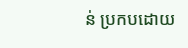ន់ ប្រកបដោយ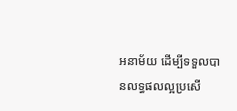អនាម័យ ដើម្បីទទួលបានលទ្ធផលល្អប្រសើ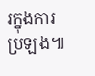រក្នុងការប្រឡង៕